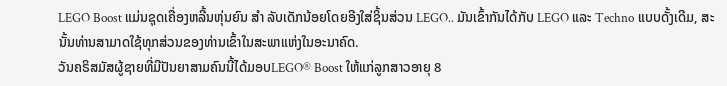LEGO Boost ແມ່ນຊຸດເຄື່ອງຫລີ້ນຫຸ່ນຍົນ ສຳ ລັບເດັກນ້ອຍໂດຍອີງໃສ່ຊິ້ນສ່ວນ LEGO.. ມັນເຂົ້າກັນໄດ້ກັບ LEGO ແລະ Techno ແບບດັ້ງເດີມ, ສະນັ້ນທ່ານສາມາດໃຊ້ທຸກສ່ວນຂອງທ່ານເຂົ້າໃນສະພາແຫ່ງໃນອະນາຄົດ.
ວັນຄຣິສມັສຜູ້ຊາຍທີ່ມີປັນຍາສາມຄົນນີ້ໄດ້ມອບLEGO® Boost ໃຫ້ແກ່ລູກສາວອາຍຸ 8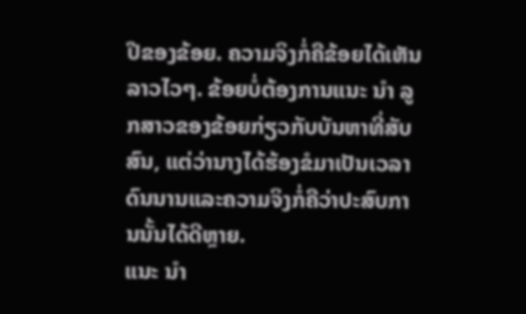ປີຂອງຂ້ອຍ. ຄວາມຈິງກໍ່ຄືຂ້ອຍໄດ້ເຫັນລາວໄວໆ. ຂ້ອຍບໍ່ຕ້ອງການແນະ ນຳ ລູກສາວຂອງຂ້ອຍກ່ຽວກັບບັນຫາທີ່ສັບສົນ, ແຕ່ວ່ານາງໄດ້ຮ້ອງຂໍມາເປັນເວລາດົນນານແລະຄວາມຈິງກໍ່ຄືວ່າປະສົບການນັ້ນໄດ້ດີຫຼາຍ.
ແນະ ນຳ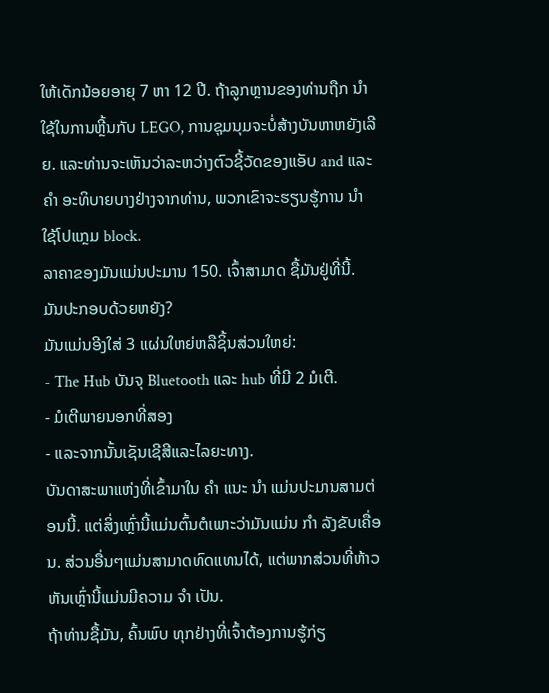ໃຫ້ເດັກນ້ອຍອາຍຸ 7 ຫາ 12 ປີ. ຖ້າລູກຫຼານຂອງທ່ານຖືກ ນຳ ໃຊ້ໃນການຫຼີ້ນກັບ LEGO, ການຊຸມນຸມຈະບໍ່ສ້າງບັນຫາຫຍັງເລີຍ. ແລະທ່ານຈະເຫັນວ່າລະຫວ່າງຕົວຊີ້ວັດຂອງແອັບ and ແລະ ຄຳ ອະທິບາຍບາງຢ່າງຈາກທ່ານ, ພວກເຂົາຈະຮຽນຮູ້ການ ນຳ ໃຊ້ໂປແກຼມ block.
ລາຄາຂອງມັນແມ່ນປະມານ 150. ເຈົ້າສາມາດ ຊື້ມັນຢູ່ທີ່ນີ້.
ມັນປະກອບດ້ວຍຫຍັງ?
ມັນແມ່ນອີງໃສ່ 3 ແຜ່ນໃຫຍ່ຫລືຊິ້ນສ່ວນໃຫຍ່:
- The Hub ບັນຈຸ Bluetooth ແລະ hub ທີ່ມີ 2 ມໍເຕີ.
- ມໍເຕີພາຍນອກທີ່ສອງ
- ແລະຈາກນັ້ນເຊັນເຊີສີແລະໄລຍະທາງ.
ບັນດາສະພາແຫ່ງທີ່ເຂົ້າມາໃນ ຄຳ ແນະ ນຳ ແມ່ນປະມານສາມຕ່ອນນີ້. ແຕ່ສິ່ງເຫຼົ່ານີ້ແມ່ນຕົ້ນຕໍເພາະວ່າມັນແມ່ນ ກຳ ລັງຂັບເຄື່ອນ. ສ່ວນອື່ນໆແມ່ນສາມາດທົດແທນໄດ້, ແຕ່ພາກສ່ວນທີ່ຫ້າວຫັນເຫຼົ່ານີ້ແມ່ນມີຄວາມ ຈຳ ເປັນ.
ຖ້າທ່ານຊື້ມັນ, ຄົ້ນພົບ ທຸກຢ່າງທີ່ເຈົ້າຕ້ອງການຮູ້ກ່ຽ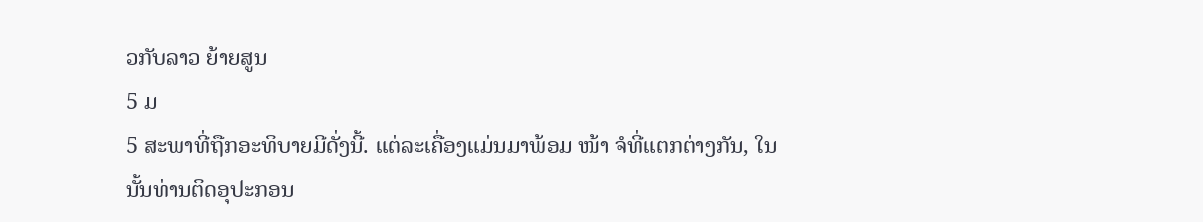ວກັບລາວ ຍ້າຍສູນ
5 ມ
5 ສະພາທີ່ຖືກອະທິບາຍມີດັ່ງນີ້. ແຕ່ລະເຄື່ອງແມ່ນມາພ້ອມ ໜ້າ ຈໍທີ່ແຕກຕ່າງກັນ, ໃນນັ້ນທ່ານຕິດອຸປະກອນ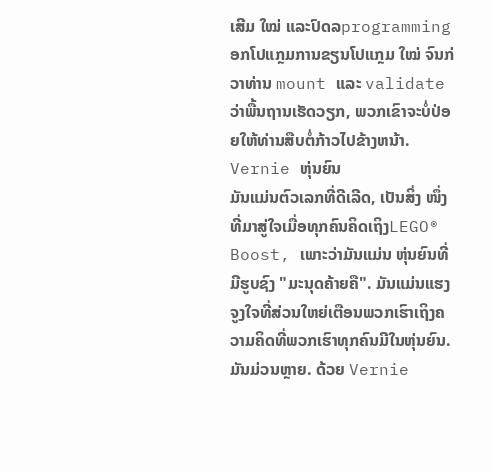ເສີມ ໃໝ່ ແລະປົດລprogrammingອກໂປແກຼມການຂຽນໂປແກຼມ ໃໝ່ ຈົນກ່ວາທ່ານ mount ແລະ validate ວ່າພື້ນຖານເຮັດວຽກ, ພວກເຂົາຈະບໍ່ປ່ອຍໃຫ້ທ່ານສືບຕໍ່ກ້າວໄປຂ້າງຫນ້າ.
Vernie ຫຸ່ນຍົນ
ມັນແມ່ນຕົວເລກທີ່ດີເລີດ, ເປັນສິ່ງ ໜຶ່ງ ທີ່ມາສູ່ໃຈເມື່ອທຸກຄົນຄິດເຖິງLEGO® Boost, ເພາະວ່າມັນແມ່ນ ຫຸ່ນຍົນທີ່ມີຮູບຊົງ "ມະນຸດຄ້າຍຄື". ມັນແມ່ນແຮງຈູງໃຈທີ່ສ່ວນໃຫຍ່ເຕືອນພວກເຮົາເຖິງຄວາມຄິດທີ່ພວກເຮົາທຸກຄົນມີໃນຫຸ່ນຍົນ.
ມັນມ່ວນຫຼາຍ. ດ້ວຍ Vernie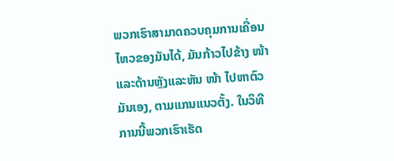ພວກເຮົາສາມາດຄວບຄຸມການເຄື່ອນໄຫວຂອງມັນໄດ້, ມັນກ້າວໄປຂ້າງ ໜ້າ ແລະດ້ານຫຼັງແລະຫັນ ໜ້າ ໄປຫາຕົວມັນເອງ, ຕາມແກນແນວຕັ້ງ. ໃນວິທີການນີ້ພວກເຮົາເຮັດ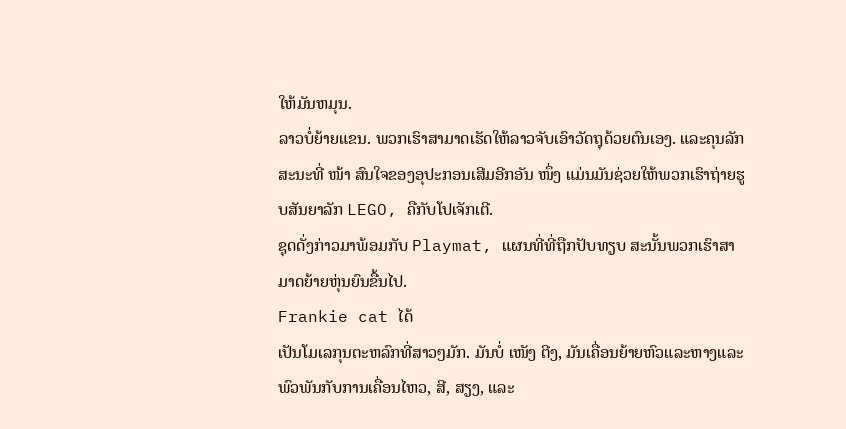ໃຫ້ມັນຫມຸນ.
ລາວບໍ່ຍ້າຍແຂນ. ພວກເຮົາສາມາດເຮັດໃຫ້ລາວຈັບເອົາວັດຖຸດ້ວຍຕົນເອງ. ແລະຄຸນລັກສະນະທີ່ ໜ້າ ສົນໃຈຂອງອຸປະກອນເສີມອີກອັນ ໜຶ່ງ ແມ່ນມັນຊ່ວຍໃຫ້ພວກເຮົາຖ່າຍຮູບສັນຍາລັກ LEGO, ຄືກັບໂປເຈັກເຕີ.
ຊຸດດັ່ງກ່າວມາພ້ອມກັບ Playmat, ແຜນທີ່ທີ່ຖືກປັບທຽບ ສະນັ້ນພວກເຮົາສາມາດຍ້າຍຫຸ່ນຍົນຂື້ນໄປ.
Frankie cat ໄດ້
ເປັນໂມເລກຸນຕະຫລົກທີ່ສາວໆມັກ. ມັນບໍ່ ເໜັງ ຕີງ, ມັນເຄື່ອນຍ້າຍຫົວແລະຫາງແລະພົວພັນກັບການເຄື່ອນໄຫວ, ສີ, ສຽງ, ແລະ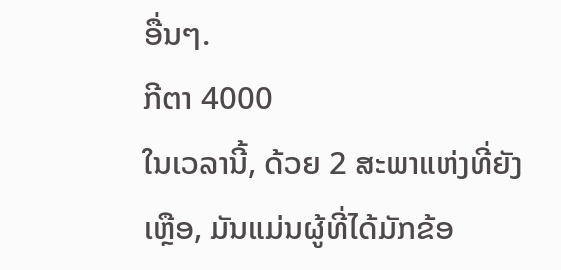ອື່ນໆ.
ກີຕາ 4000
ໃນເວລານີ້, ດ້ວຍ 2 ສະພາແຫ່ງທີ່ຍັງເຫຼືອ, ມັນແມ່ນຜູ້ທີ່ໄດ້ມັກຂ້ອ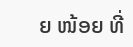ຍ ໜ້ອຍ ທີ່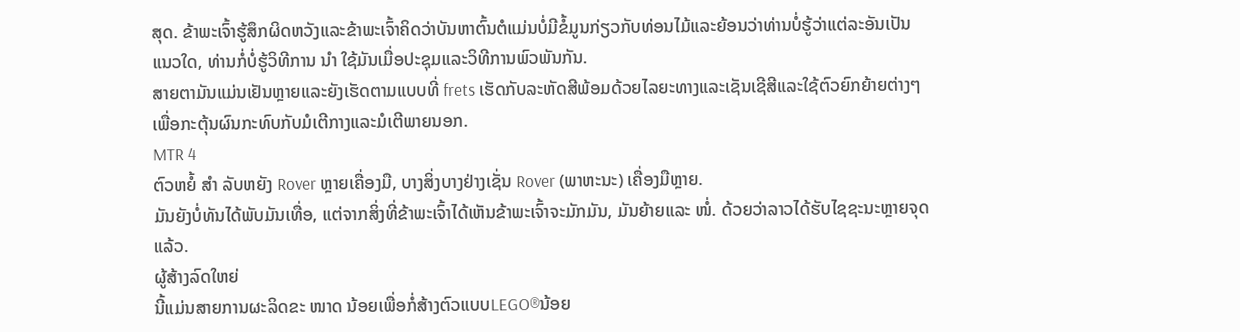ສຸດ. ຂ້າພະເຈົ້າຮູ້ສຶກຜິດຫວັງແລະຂ້າພະເຈົ້າຄິດວ່າບັນຫາຕົ້ນຕໍແມ່ນບໍ່ມີຂໍ້ມູນກ່ຽວກັບທ່ອນໄມ້ແລະຍ້ອນວ່າທ່ານບໍ່ຮູ້ວ່າແຕ່ລະອັນເປັນແນວໃດ, ທ່ານກໍ່ບໍ່ຮູ້ວິທີການ ນຳ ໃຊ້ມັນເມື່ອປະຊຸມແລະວິທີການພົວພັນກັນ.
ສາຍຕາມັນແມ່ນເຢັນຫຼາຍແລະຍັງເຮັດຕາມແບບທີ່ frets ເຮັດກັບລະຫັດສີພ້ອມດ້ວຍໄລຍະທາງແລະເຊັນເຊີສີແລະໃຊ້ຕົວຍົກຍ້າຍຕ່າງໆເພື່ອກະຕຸ້ນຜົນກະທົບກັບມໍເຕີກາງແລະມໍເຕີພາຍນອກ.
MTR 4
ຕົວຫຍໍ້ ສຳ ລັບຫຍັງ Rover ຫຼາຍເຄື່ອງມື, ບາງສິ່ງບາງຢ່າງເຊັ່ນ Rover (ພາຫະນະ) ເຄື່ອງມືຫຼາຍ.
ມັນຍັງບໍ່ທັນໄດ້ພັບມັນເທື່ອ, ແຕ່ຈາກສິ່ງທີ່ຂ້າພະເຈົ້າໄດ້ເຫັນຂ້າພະເຈົ້າຈະມັກມັນ, ມັນຍ້າຍແລະ ໜໍ່. ດ້ວຍວ່າລາວໄດ້ຮັບໄຊຊະນະຫຼາຍຈຸດແລ້ວ.
ຜູ້ສ້າງລົດໃຫຍ່
ນີ້ແມ່ນສາຍການຜະລິດຂະ ໜາດ ນ້ອຍເພື່ອກໍ່ສ້າງຕົວແບບLEGO®ນ້ອຍ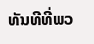ທັນທີທີ່ພວ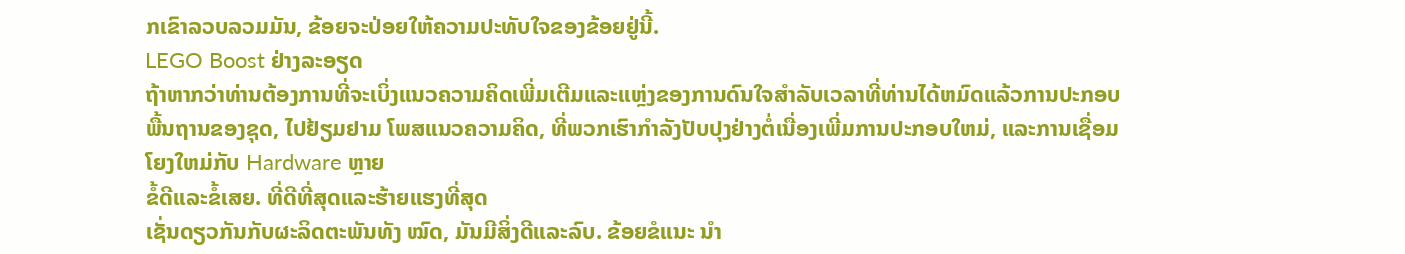ກເຂົາລວບລວມມັນ, ຂ້ອຍຈະປ່ອຍໃຫ້ຄວາມປະທັບໃຈຂອງຂ້ອຍຢູ່ນີ້.
LEGO Boost ຢ່າງລະອຽດ
ຖ້າຫາກວ່າທ່ານຕ້ອງການທີ່ຈະເບິ່ງແນວຄວາມຄິດເພີ່ມເຕີມແລະແຫຼ່ງຂອງການດົນໃຈສໍາລັບເວລາທີ່ທ່ານໄດ້ຫມົດແລ້ວການປະກອບພື້ນຖານຂອງຊຸດ, ໄປຢ້ຽມຢາມ ໂພສແນວຄວາມຄິດ, ທີ່ພວກເຮົາກໍາລັງປັບປຸງຢ່າງຕໍ່ເນື່ອງເພີ່ມການປະກອບໃຫມ່, ແລະການເຊື່ອມໂຍງໃຫມ່ກັບ Hardware ຫຼາຍ
ຂໍ້ດີແລະຂໍ້ເສຍ. ທີ່ດີທີ່ສຸດແລະຮ້າຍແຮງທີ່ສຸດ
ເຊັ່ນດຽວກັນກັບຜະລິດຕະພັນທັງ ໝົດ, ມັນມີສິ່ງດີແລະລົບ. ຂ້ອຍຂໍແນະ ນຳ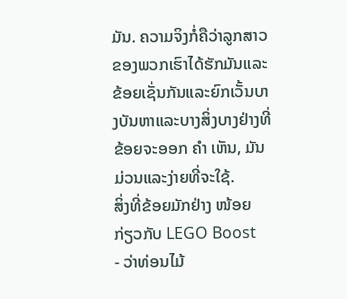ມັນ. ຄວາມຈິງກໍ່ຄືວ່າລູກສາວຂອງພວກເຮົາໄດ້ຮັກມັນແລະຂ້ອຍເຊັ່ນກັນແລະຍົກເວັ້ນບາງບັນຫາແລະບາງສິ່ງບາງຢ່າງທີ່ຂ້ອຍຈະອອກ ຄຳ ເຫັນ, ມັນມ່ວນແລະງ່າຍທີ່ຈະໃຊ້.
ສິ່ງທີ່ຂ້ອຍມັກຢ່າງ ໜ້ອຍ ກ່ຽວກັບ LEGO Boost
- ວ່າທ່ອນໄມ້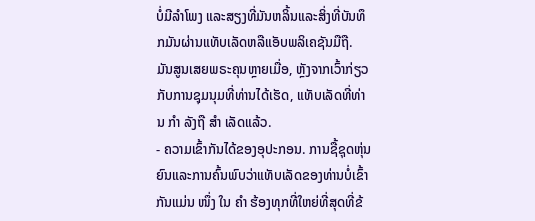ບໍ່ມີລໍາໂພງ ແລະສຽງທີ່ມັນຫລິ້ນແລະສິ່ງທີ່ບັນທຶກມັນຜ່ານແທັບເລັດຫລືແອັບພລິເຄຊັນມືຖື. ມັນສູນເສຍພຣະຄຸນຫຼາຍເມື່ອ, ຫຼັງຈາກເວົ້າກ່ຽວກັບການຊຸມນຸມທີ່ທ່ານໄດ້ເຮັດ, ແທັບເລັດທີ່ທ່ານ ກຳ ລັງຖື ສຳ ເລັດແລ້ວ.
- ຄວາມເຂົ້າກັນໄດ້ຂອງອຸປະກອນ. ການຊື້ຊຸດຫຸ່ນຍົນແລະການຄົ້ນພົບວ່າແທັບເລັດຂອງທ່ານບໍ່ເຂົ້າກັນແມ່ນ ໜຶ່ງ ໃນ ຄຳ ຮ້ອງທຸກທີ່ໃຫຍ່ທີ່ສຸດທີ່ຂ້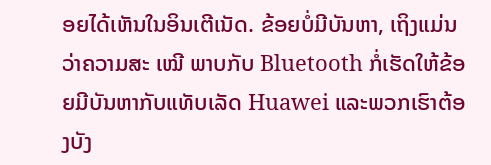ອຍໄດ້ເຫັນໃນອິນເຕີເນັດ. ຂ້ອຍບໍ່ມີບັນຫາ, ເຖິງແມ່ນວ່າຄວາມສະ ເໝີ ພາບກັບ Bluetooth ກໍ່ເຮັດໃຫ້ຂ້ອຍມີບັນຫາກັບແທັບເລັດ Huawei ແລະພວກເຮົາຕ້ອງບັງ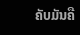ຄັບມັນຄື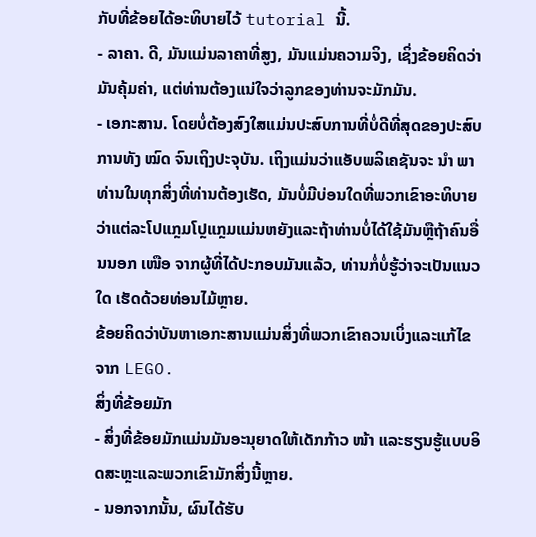ກັບທີ່ຂ້ອຍໄດ້ອະທິບາຍໄວ້ tutorial ນີ້.
- ລາຄາ. ດີ, ມັນແມ່ນລາຄາທີ່ສູງ, ມັນແມ່ນຄວາມຈິງ, ເຊິ່ງຂ້ອຍຄິດວ່າມັນຄຸ້ມຄ່າ, ແຕ່ທ່ານຕ້ອງແນ່ໃຈວ່າລູກຂອງທ່ານຈະມັກມັນ.
- ເອກະສານ. ໂດຍບໍ່ຕ້ອງສົງໃສແມ່ນປະສົບການທີ່ບໍ່ດີທີ່ສຸດຂອງປະສົບການທັງ ໝົດ ຈົນເຖິງປະຈຸບັນ. ເຖິງແມ່ນວ່າແອັບພລິເຄຊັນຈະ ນຳ ພາທ່ານໃນທຸກສິ່ງທີ່ທ່ານຕ້ອງເຮັດ, ມັນບໍ່ມີບ່ອນໃດທີ່ພວກເຂົາອະທິບາຍວ່າແຕ່ລະໂປແກຼມໂປຼແກຼມແມ່ນຫຍັງແລະຖ້າທ່ານບໍ່ໄດ້ໃຊ້ມັນຫຼືຖ້າຄົນອື່ນນອກ ເໜືອ ຈາກຜູ້ທີ່ໄດ້ປະກອບມັນແລ້ວ, ທ່ານກໍ່ບໍ່ຮູ້ວ່າຈະເປັນແນວໃດ ເຮັດດ້ວຍທ່ອນໄມ້ຫຼາຍ.
ຂ້ອຍຄິດວ່າບັນຫາເອກະສານແມ່ນສິ່ງທີ່ພວກເຂົາຄວນເບິ່ງແລະແກ້ໄຂຈາກ LEGO.
ສິ່ງທີ່ຂ້ອຍມັກ
- ສິ່ງທີ່ຂ້ອຍມັກແມ່ນມັນອະນຸຍາດໃຫ້ເດັກກ້າວ ໜ້າ ແລະຮຽນຮູ້ແບບອິດສະຫຼະແລະພວກເຂົາມັກສິ່ງນີ້ຫຼາຍ.
- ນອກຈາກນັ້ນ, ຜົນໄດ້ຮັບ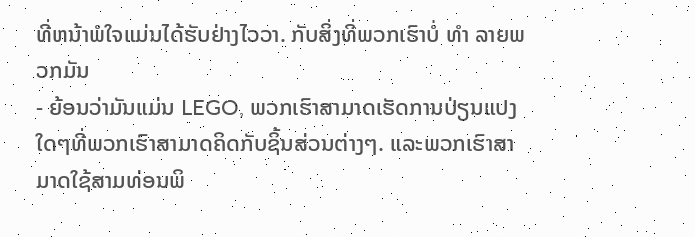ທີ່ຫນ້າພໍໃຈແມ່ນໄດ້ຮັບຢ່າງໄວວາ. ກັບສິ່ງທີ່ພວກເຮົາບໍ່ ທຳ ລາຍພວກມັນ
- ຍ້ອນວ່າມັນແມ່ນ LEGO, ພວກເຮົາສາມາດເຮັດການປ່ຽນແປງໃດໆທີ່ພວກເຮົາສາມາດຄິດກັບຊິ້ນສ່ວນຕ່າງໆ. ແລະພວກເຮົາສາມາດໃຊ້ສາມທ່ອນພິ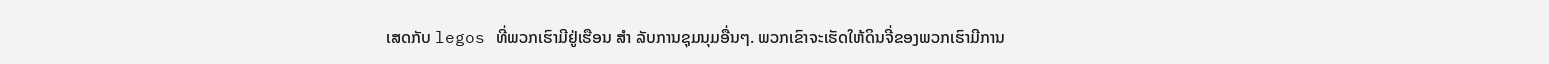ເສດກັບ legos ທີ່ພວກເຮົາມີຢູ່ເຮືອນ ສຳ ລັບການຊຸມນຸມອື່ນໆ. ພວກເຂົາຈະເຮັດໃຫ້ດິນຈີ່ຂອງພວກເຮົາມີການ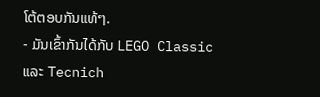ໂຕ້ຕອບກັນແທ້ໆ.
- ມັນເຂົ້າກັນໄດ້ກັບ LEGO Classic ແລະ Tecnich